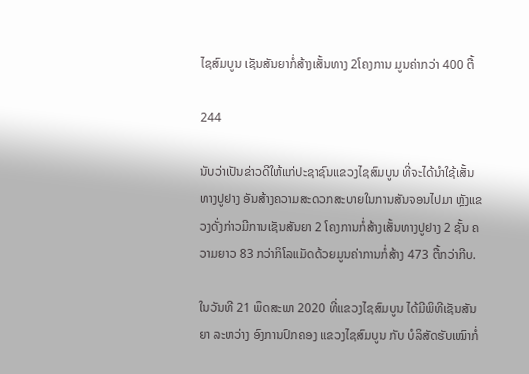ໄຊສົມບູນ ເຊັນສັນຍາກໍ່ສ້າງເສັ້ນທາງ 2ໂຄງການ ມູນຄ່າກວ່າ 400 ຕື້

244

ນັບວ່າເປັນຂ່າວດີໃຫ້ແກ່ປະຊາຊົນແຂວງໄຊສົມບູນ ທີ່ຈະໄດ້ນໍາໃຊ້ເສັ້ນທາງປູຢາງ ອັນສ້າງຄວາມສະດວກສະບາຍໃນການສັນຈອນໄປມາ ຫຼັງແຂວງດັ່ງກ່າວມີການເຊັນສັນຍາ 2 ໂຄງການກໍ່ສ້າງເສັ້ນທາງປູຢາງ 2 ຊັ້ນ ຄວາມຍາວ 83 ກວ່າກິໂລແມັດດ້ວຍມູນຄ່າການກໍ່ສ້າງ 473 ຕື້ກວ່າກີບ.

ໃນວັນທີ 21 ພຶດສະພາ 2020 ທີ່ແຂວງໄຊສົມບູນ ໄດ້ມີພິທີເຊັນສັນຍາ ລະຫວ່າງ ອົງການປົກຄອງ ແຂວງໄຊສົມບູນ ກັບ ບໍລິສັດຮັບເໝົາກໍ່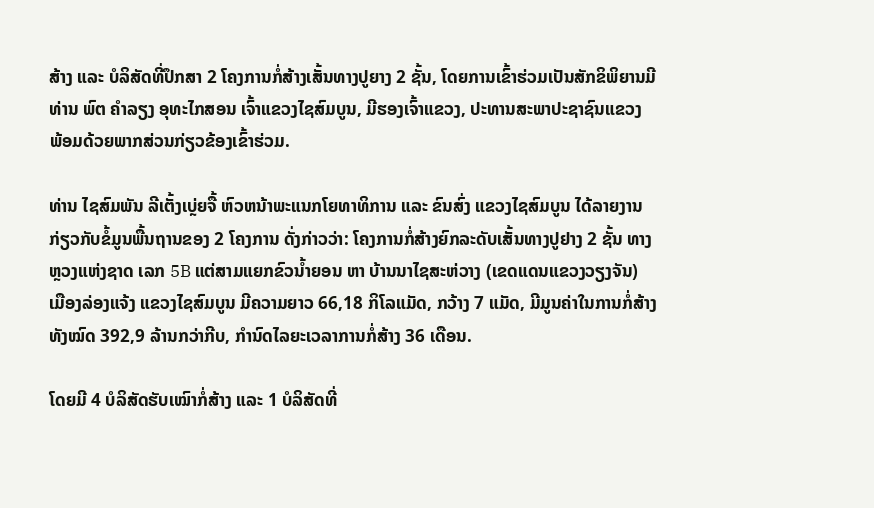ສ້າງ ແລະ ບໍລິສັດທີ່ປຶກສາ 2 ໂຄງການກໍ່ສ້າງເສັ້ນທາງປູຍາງ 2 ຊັ້ນ, ໂດຍການເຂົ້າຮ່ວມເປັນສັກຂິພິຍານມີ ທ່ານ ພົຕ ຄໍາລຽງ ອຸທະໄກສອນ ເຈົ້າແຂວງໄຊສົມບູນ, ມີຮອງເຈົ້າແຂວງ, ປະທານສະພາປະຊາຊົນແຂວງ ພ້ອມດ້ວຍພາກສ່ວນກ່ຽວຂ້ອງເຂົ້າຮ່ວມ.

ທ່ານ ໄຊສົມພັນ ລີເຕັ້ງເບຼ່ຍຈື້ ຫົວຫນ້າພະແນກໂຍທາທິການ ແລະ ຂົນສົ່ງ ແຂວງໄຊສົມບູນ ໄດ້ລາຍງານກ່ຽວກັບຂໍ້ມູນພື້ນຖານຂອງ 2 ໂຄງການ ດັ່ງກ່າວວ່າ: ໂຄງການກໍ່ສ້າງຍົກລະດັບເສັ້ນທາງປູຢາງ 2 ຊັ້ນ ທາງຫຼວງແຫ່ງຊາດ ເລກ 5B ແຕ່ສາມແຍກຂົວນໍ້າຍອນ ຫາ ບ້ານນາໄຊສະຫ່ວາງ (ເຂດແດນແຂວງວຽງຈັນ) ເມືອງລ່ອງແຈ້ງ ແຂວງໄຊສົມບູນ ມີຄວາມຍາວ 66,18 ກິໂລແມັດ, ກວ້າງ 7 ແມັດ, ມີມູນຄ່າໃນການກໍ່ສ້າງ ທັງໝົດ 392,9 ລ້ານກວ່າກີບ, ກໍານົດໄລຍະເວລາການກໍ່ສ້າງ 36 ເດືອນ.

ໂດຍມີ 4 ບໍລິສັດຮັບເໝົາກໍ່ສ້າງ ແລະ 1 ບໍລິສັດທີ່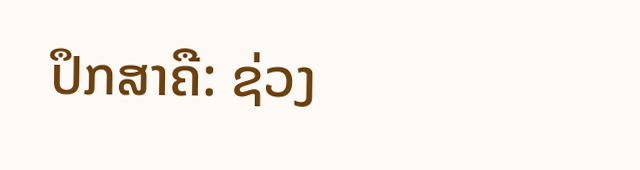ປຶກສາຄື: ຊ່ວງ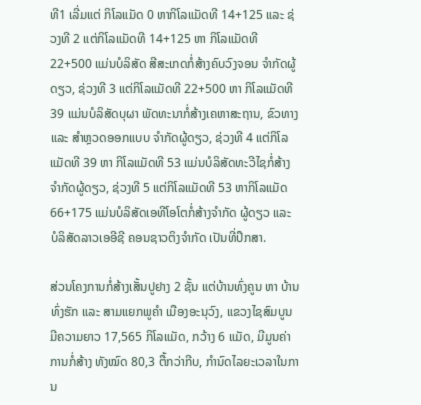ທີ1 ເລີ່ມແຕ່ ກິໂລແມັດ 0 ຫາກິໂລແມັດທີ 14+125 ແລະ ຊ່ວງທີ 2 ແຕ່ກິໂລແມັດທີ 14+125 ຫາ ກິໂລແມັດທີ 22+500 ແມ່ນບໍລິສັດ ສີສະເກດກໍ່ສ້າງຄົບວົງຈອນ ຈໍາກັດຜູ້ດຽວ, ຊ່ວງທີ 3 ແຕ່ກິໂລແມັດທີ 22+500 ຫາ ກິໂລແມັດທີ 39 ແມ່ນບໍລິສັດບຸຜາ ພັດທະນາກໍ່ສ້າງເຄຫາສະຖານ, ຂົວທາງ ແລະ ສໍາຫຼວດອອກແບບ ຈໍາກັດຜູ້ດຽວ, ຊ່ວງທີ 4 ແຕ່ກິໂລແມັດທີ 39 ຫາ ກິໂລແມັດທີ 53 ແມ່ນບໍລິສັດທະວີໄຊກໍ່ສ້າງ ຈໍາກັດຜູ້ດຽວ, ຊ່ວງທີ 5 ແຕ່ກິໂລແມັດທີ 53 ຫາກິໂລແມັດ 66+175 ແມ່ນບໍລິສັດເອທີໂອໂຕກໍ່ສ້າງຈໍາກັດ ຜູ້ດຽວ ແລະ ບໍລິສັດລາວເອອີຊີ ຄອນຊາວຕິງຈໍາກັດ ເປັນທີ່ປຶກສາ.

ສ່ວນໂຄງການກໍ່ສ້າງເສັ້ນປູຢາງ 2 ຊັ້ນ ແຕ່ບ້ານທົ່ງຄູນ ຫາ ບ້ານທົ່ງຮັກ ແລະ ສາມແຍກພູຄໍາ ເມືອງອະນຸວົງ, ແຂວງໄຊສົມບູນ ມີຄວາມຍາວ 17,565 ກິໂລແມັດ, ກວ້າງ 6 ແມັດ, ມີມູນຄ່າການກໍ່ສ້າງ ທັງໝົດ 80,3 ຕື້ກວ່າກີບ, ກໍານົດໄລຍະເວລາໃນການ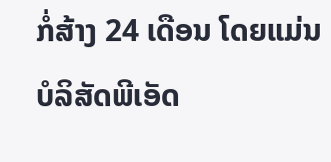ກໍ່ສ້າງ 24 ເດືອນ ໂດຍແມ່ນບໍລິສັດພີເອັດ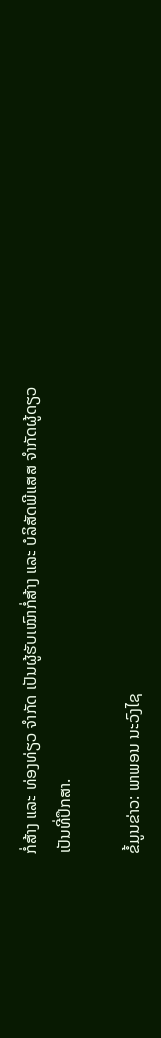ກໍ່ສ້າງ ແລະ ທ່ອງທ່ຽວ ຈໍາກັດ ເປັນຜູ້ຮັບເໝົາກໍ່ສ້າງ ແລະ ບໍລິສັດພີແສສ ຈໍາກັດຜູ້ດຽວ ເປັນທີ່ປຶກສາ.

ຂໍ້ມູນຂ່າວ: ພາພອນ ນະວົງໄຊ